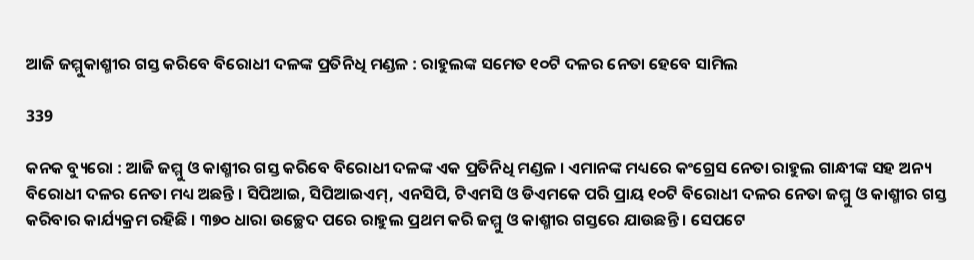ଆଜି ଜମ୍ମୁକାଶ୍ମୀର ଗସ୍ତ କରିବେ ବିରୋଧୀ ଦଳଙ୍କ ପ୍ରତିନିଧି ମଣ୍ଡଳ : ରାହୁଲଙ୍କ ସମେତ ୧୦ଟି ଦଳର ନେତା ହେବେ ସାମିଲ

339

କନକ ବ୍ୟୁରୋ : ଆଜି ଜମ୍ମୁ ଓ କାଶ୍ମୀର ଗସ୍ତ କରିବେ ବିରୋଧୀ ଦଳଙ୍କ ଏକ ପ୍ରତିନିଧି ମଣ୍ଡଳ । ଏମାନଙ୍କ ମଧ୍ୟରେ କଂଗ୍ରେସ ନେତା ରାହୁଲ ଗାନ୍ଧୀଙ୍କ ସହ ଅନ୍ୟ ବିରୋଧୀ ଦଳର ନେତା ମଧ୍ୟ ଅଛନ୍ତି । ସିପିଆଇ, ସିପିଆଇଏମ୍, ଏନସିପି, ଟିଏମସି ଓ ଡିଏମକେ ପରି ପ୍ରାୟ ୧୦ଟି ବିରୋଧୀ ଦଳର ନେତା ଜମ୍ମୁ ଓ କାଶ୍ମୀର ଗସ୍ତ କରିବାର କାର୍ଯ୍ୟକ୍ରମ ରହିଛି । ୩୭୦ ଧାରା ଉଚ୍ଛେଦ ପରେ ରାହୁଲ ପ୍ରଥମ କରି ଜମ୍ମୁ ଓ କାଶ୍ମୀର ଗସ୍ତରେ ଯାଉଛନ୍ତି । ସେପଟେ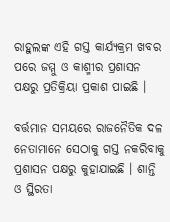ରାହୁଲଙ୍କ ଏହି ଗସ୍ତ କାର୍ଯ୍ୟକ୍ରମ ଖବର ପରେ ଜମ୍ମୁ ଓ କାଶ୍ମୀର ପ୍ରଶାସନ ପକ୍ଷରୁ ପ୍ରତିକ୍ରିୟା ପ୍ରକାଶ ପାଇଛି ।

ବର୍ତ୍ତମାନ ସମୟରେ ରାଜନୈତିକ ଦଳ ନେତାମାନେ ସେଠାକୁ ଗସ୍ତ ନକରିବାକୁ ପ୍ରଶାସନ ପକ୍ଷରୁ କୁହାଯାଇଛି । ଶାନ୍ତି ଓ ସ୍ଥିରତା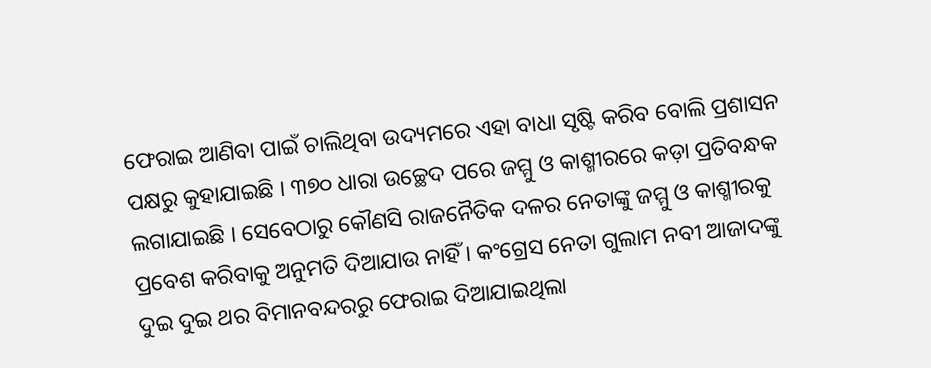ଫେରାଇ ଆଣିବା ପାଇଁ ଚାଲିଥିବା ଉଦ୍ୟମରେ ଏହା ବାଧା ସୃଷ୍ଟି କରିବ ବୋଲି ପ୍ରଶାସନ ପକ୍ଷରୁ କୁହାଯାଇଛି । ୩୭୦ ଧାରା ଉଚ୍ଛେଦ ପରେ ଜମ୍ମୁ ଓ କାଶ୍ମୀରରେ କଡ଼ା ପ୍ରତିବନ୍ଧକ ଲଗାଯାଇଛି । ସେବେଠାରୁ କୌଣସି ରାଜନୈତିକ ଦଳର ନେତାଙ୍କୁ ଜମ୍ମୁ ଓ କାଶ୍ମୀରକୁ ପ୍ରବେଶ କରିବାକୁ ଅନୁମତି ଦିଆଯାଉ ନାହିଁ । କଂଗ୍ରେସ ନେତା ଗୁଲାମ ନବୀ ଆଜାଦଙ୍କୁ ଦୁଇ ଦୁଇ ଥର ବିମାନବନ୍ଦରରୁ ଫେରାଇ ଦିଆଯାଇଥିଲା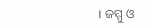। ଜମ୍ମୁ ଓ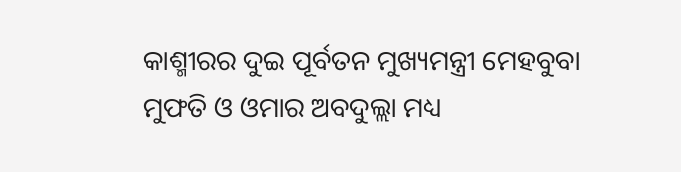କାଶ୍ମୀରର ଦୁଇ ପୂର୍ବତନ ମୁଖ୍ୟମନ୍ତ୍ରୀ ମେହବୁବା ମୁଫତି ଓ ଓମାର ଅବଦୁଲ୍ଲା ମଧ୍ୟ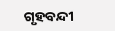ଗୃହବନ୍ଦୀ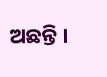ଅଛନ୍ତି ।